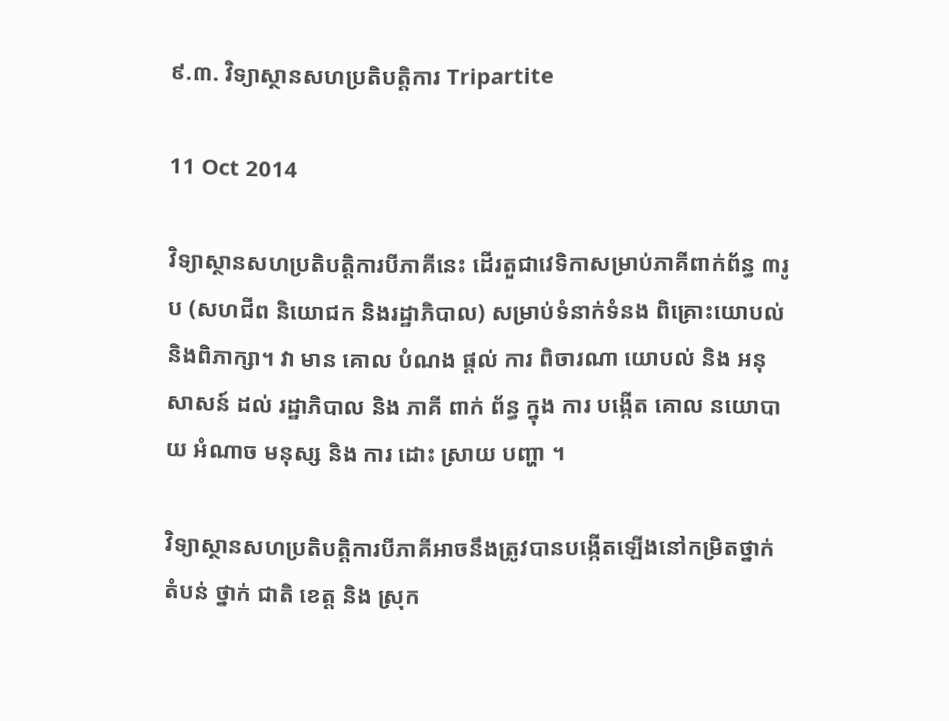៩.៣. វិទ្យាស្ថានសហប្រតិបត្តិការ Tripartite

11 Oct 2014

វិទ្យាស្ថានសហប្រតិបត្តិការបីភាគីនេះ ដើរតួជាវេទិកាសម្រាប់ភាគីពាក់ព័ន្ធ ៣រូប (សហជីព និយោជក និងរដ្ឋាភិបាល) សម្រាប់ទំនាក់ទំនង ពិគ្រោះយោបល់ និងពិភាក្សា។ វា មាន គោល បំណង ផ្តល់ ការ ពិចារណា យោបល់ និង អនុសាសន៍ ដល់ រដ្ឋាភិបាល និង ភាគី ពាក់ ព័ន្ធ ក្នុង ការ បង្កើត គោល នយោបាយ អំណាច មនុស្ស និង ការ ដោះ ស្រាយ បញ្ហា ។

វិទ្យាស្ថានសហប្រតិបតិ្តការបីភាគីអាចនឹងត្រូវបានបង្កើតឡើងនៅកម្រិតថ្នាក់តំបន់ ថ្នាក់ ជាតិ ខេត្ត និង ស្រុក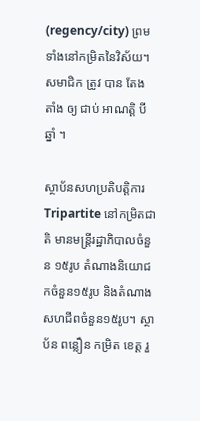(regency/city) ព្រមទាំងនៅកម្រិតនៃវិស័យ។ សមាជិក ត្រូវ បាន តែង តាំង ឲ្យ ជាប់ អាណត្តិ បី ឆ្នាំ ។

ស្ថាប័នសហប្រតិបតិ្តការ Tripartite នៅកម្រិតជាតិ មានមន្ត្រីរដ្ឋាភិបាលចំនួន ១៥រូប តំណាងនិយោជកចំនួន១៥រូប និងតំណាងសហជីពចំនួន១៥រូប។ ស្ថាប័ន ពន្លឿន កម្រិត ខេត្ត រួ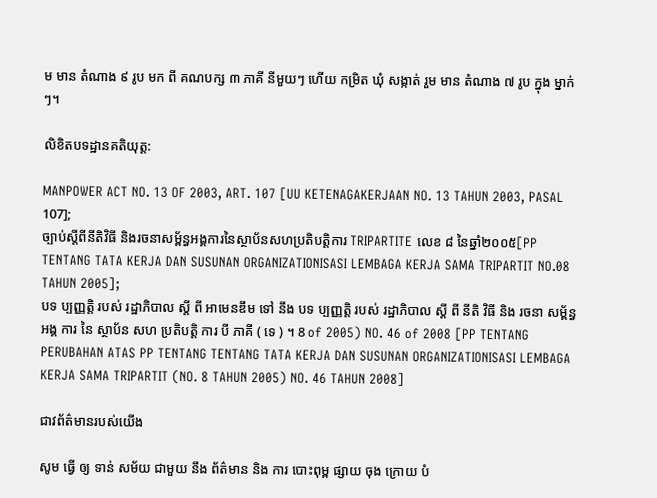ម មាន តំណាង ៩ រូប មក ពី គណបក្ស ៣ ភាគី នីមួយៗ ហើយ កម្រិត ឃុំ សង្កាត់ រួម មាន តំណាង ៧ រូប ក្នុង ម្នាក់ៗ។

លិខិតបទដ្ឋានគតិយុត្ត:

MANPOWER ACT NO. 13 OF 2003, ART. 107 [UU KETENAGAKERJAAN NO. 13 TAHUN 2003, PASAL 107];
ច្បាប់ស្តីពីនីតិវិធី និងរចនាសម្ព័ន្ធអង្គការនៃស្ថាប័នសហប្រតិបត្តិការ TRIPARTITE លេខ ៨ នៃឆ្នាំ២០០៥[PP TENTANG TATA KERJA DAN SUSUNAN ORGANIZATIONISASI LEMBAGA KERJA SAMA TRIPARTIT NO.08 TAHUN 2005];
បទ ប្បញ្ញត្តិ របស់ រដ្ឋាភិបាល ស្តី ពី អាមេនឌឹម ទៅ នឹង បទ ប្បញ្ញត្តិ របស់ រដ្ឋាភិបាល ស្តី ពី នីតិ វិធី និង រចនា សម្ព័ន្ធ អង្គ ការ នៃ ស្ថាប័ន សហ ប្រតិបត្តិ ការ បី ភាគី ( ទេ ) ។ 8 of 2005) NO. 46 of 2008 [PP TENTANG PERUBAHAN ATAS PP TENTANG TENTANG TATA KERJA DAN SUSUNAN ORGANIZATIONISASI LEMBAGA KERJA SAMA TRIPARTIT (NO. 8 TAHUN 2005) NO. 46 TAHUN 2008]

ជាវព័ត៌មានរបស់យើង

សូម ធ្វើ ឲ្យ ទាន់ សម័យ ជាមួយ នឹង ព័ត៌មាន និង ការ បោះពុម្ព ផ្សាយ ចុង ក្រោយ បំ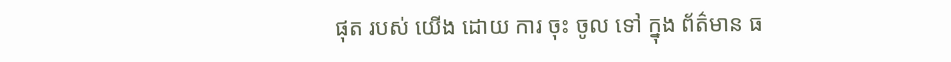ផុត របស់ យើង ដោយ ការ ចុះ ចូល ទៅ ក្នុង ព័ត៌មាន ធ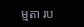ម្មតា រប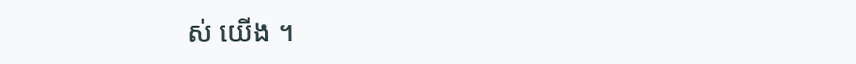ស់ យើង ។